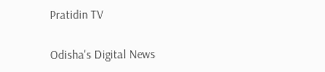Pratidin TV

Odisha's Digital News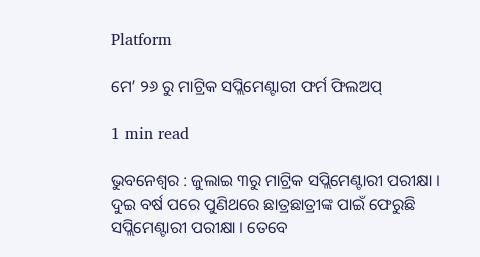Platform

ମେ’ ୨୬ ରୁ ମାଟ୍ରିକ ସପ୍ଲିମେଣ୍ଟାରୀ ଫର୍ମ ଫିଲଅପ୍

1 min read

ଭୁବନେଶ୍ୱର : ଜୁଲାଇ ୩ରୁ ମାଟ୍ରିକ ସପ୍ଲିମେଣ୍ଟାରୀ ପରୀକ୍ଷା । ଦୁଇ ବର୍ଷ ପରେ ପୁଣିଥରେ ଛାତ୍ରଛାତ୍ରୀଙ୍କ ପାଇଁ ଫେରୁଛି ସପ୍ଲିମେଣ୍ଟାରୀ ପରୀକ୍ଷା । ତେବେ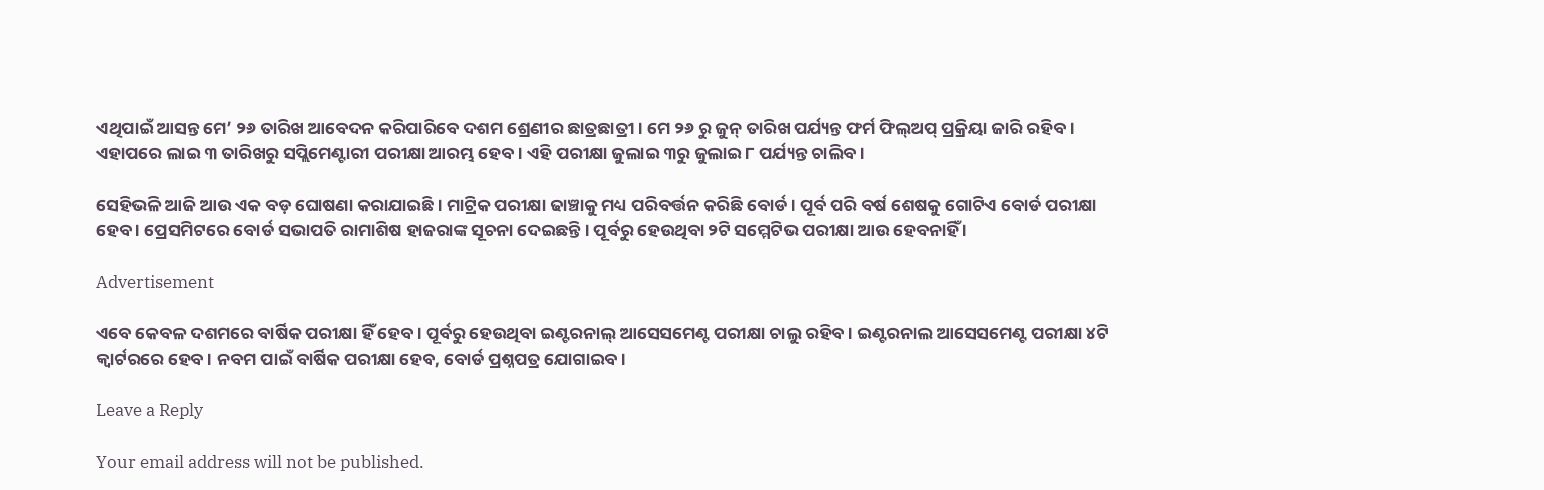ଏଥିପାଇଁ ଆସନ୍ତ ମେ’ ୨୬ ତାରିଖ ଆବେଦନ କରିପାରିବେ ଦଶମ ଶ୍ରେଣୀର ଛାତ୍ରଛାତ୍ରୀ । ମେ ୨୬ ରୁ ଜୁନ୍ ତାରିଖ ପର୍ଯ୍ୟନ୍ତ ଫର୍ମ ଫିଲ୍ଅପ୍ ପ୍ରକ୍ରିୟା ଜାରି ରହିବ । ଏହାପରେ ଲାଇ ୩ ତାରିଖରୁ ସପ୍ଲିମେଣ୍ଟାରୀ ପରୀକ୍ଷା ଆରମ୍ଭ ହେବ । ଏହି ପରୀକ୍ଷା ଜୁଲାଇ ୩ରୁ ଜୁଲାଇ ୮ ପର୍ଯ୍ୟନ୍ତ ଚାଲିବ ।

ସେହିଭଳି ଆଜି ଆଉ ଏକ ବଡ଼ ଘୋଷଣା କରାଯାଇଛି । ମାଟ୍ରିକ ପରୀକ୍ଷା ଢାଞ୍ଚାକୁ ମଧ୍ୟ ପରିବର୍ତ୍ତନ କରିଛି ବୋର୍ଡ । ପୂର୍ବ ପରି ବର୍ଷ ଶେଷକୁ ଗୋଟିଏ ବୋର୍ଡ ପରୀକ୍ଷା ହେବ । ପ୍ରେସମିଟରେ ବୋର୍ଡ ସଭାପତି ରାମାଶିଷ ହାଜରାଙ୍କ ସୂଚନା ଦେଇଛନ୍ତି । ପୂର୍ବରୁ ହେଉଥିବା ୨ଟି ସମ୍ମେଟିଭ ପରୀକ୍ଷା ଆଉ ହେବନାହିଁ ।

Advertisement

ଏବେ କେବଳ ଦଶମରେ ବାର୍ଷିକ ପରୀକ୍ଷା ହିଁ ହେବ । ପୂର୍ବରୁ ହେଉଥିବା ଇଣ୍ଟରନାଲ୍ ଆସେସମେଣ୍ଟ ପରୀକ୍ଷା ଚାଲୁ ରହିବ । ଇଣ୍ଟରନାଲ ଆସେସମେଣ୍ଟ ପରୀକ୍ଷା ୪ଟି କ୍ୱାର୍ଟରରେ ହେବ । ନବମ ପାଇଁ ବାର୍ଷିକ ପରୀକ୍ଷା ହେବ, ବୋର୍ଡ ପ୍ରଶ୍ନପତ୍ର ଯୋଗାଇବ ।

Leave a Reply

Your email address will not be published.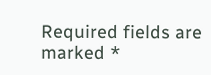Required fields are marked *